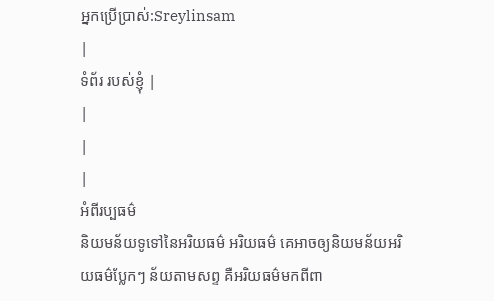អ្នកប្រើប្រាស់:Sreylinsam
|
ទំព័រ របស់ខ្ញុំ |
|
|
|
អំពីរប្បធម៌
និយមន័យទូទៅនៃអរិយធម៌ អរិយធម៌ គេអាចឲ្យនិយមន័យអរិយធម៌ប្លែកៗ ន័យតាមសព្ទ គឺអរិយធម៌មកពីពា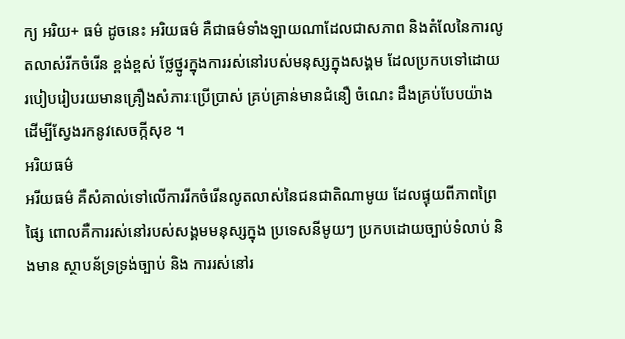ក្យ អរិយ+ ធម៌ ដូចនេះ អរិយធម៌ គឺជាធម៌ទាំងឡាយណាដែលជាសភាព និងតំលែនៃការលូតលាស់រីកចំរើន ខ្ពង់ខ្ពស់ ថែ្លថ្នូរក្នុងការរស់នៅរបស់មនុស្សក្នុងសង្គម ដែលប្រកបទៅដោយរបៀបរៀបរយមានគ្រឿងសំភារៈប្រើបា្រស់ គ្រប់គ្រាន់មានជំនឿ ចំណេះ ដឹងគ្រប់បែបយ៉ាងដើម្បីសែ្វងរកនូវសេចក្កីសុខ ។
អរិយធម៌
អរីយធម៌ គឺសំគាល់ទៅលើការរីកចំរើនលូតលាស់នៃជនជាតិណាមូយ ដែលផ្ទុយពីភាពព្រៃផ្សៃ ពោលគឺការរស់នៅរបស់សង្គមមនុស្សក្នុង ប្រទេសនីមូយៗ ប្រកបដោយច្បាប់ទំលាប់ និងមាន ស្ថាបន័ទ្រទ្រង់ច្បាប់ និង ការរស់នៅរ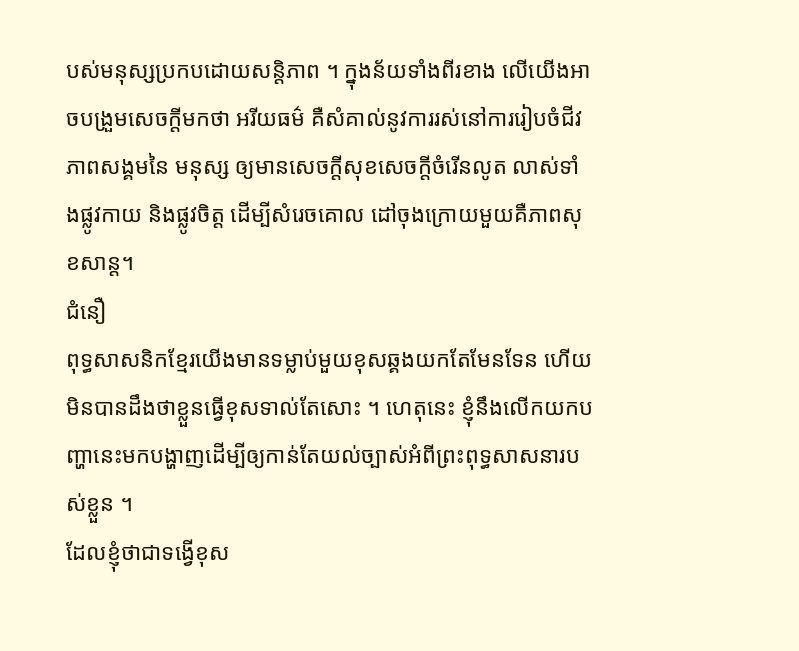បស់មនុស្សប្រកបដោយសន្តិភាព ។ ក្នុងន័យទាំងពីរខាង លើយើងអាចបង្រួមសេចក្តីមកថា អរីយធម៌ គឺសំគាល់នូវការរស់នៅការរៀបចំជីវភាពសង្គមនៃ មនុស្ស ឲ្យមានសេចក្តីសុខសេចក្តីចំរើនលូត លាស់ទាំងផ្លូវកាយ និងផ្លូវចិត្ត ដើម្បីសំរេចគោល ដៅចុងក្រោយមួយគឺភាពសុខសាន្ត។
ជំនឿ
ពុទ្ធសាសនិកខ្មែរយើងមានទម្លាប់មួយខុសឆ្គងយកតែមែនទែន ហើយមិនបានដឹងថាខ្លួនធ្វើខុសទាល់តែសោះ ។ ហេតុនេះ ខ្ញុំនឹងលើកយកបញ្ហានេះមកបង្ហាញដើម្បីឲ្យកាន់តែយល់ច្បាស់អំពីព្រះពុទ្ធសាសនារបស់ខ្លួន ។
ដែលខ្ញុំថាជាទង្វើខុស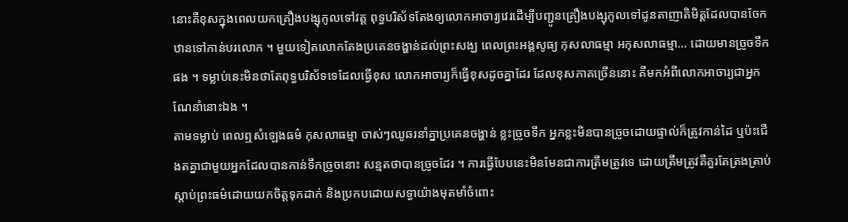នោះគឺខុសក្នុងពេលយកគ្រឿងបង្សុកូលទៅវត្ត ពុទ្ធបរិស័ទតែងឲ្យលោកអាចារ្យវេរដើម្បីបញ្ជូនគ្រឿងបង្សុកូលទៅដូនតាញាតិមិត្តដែលបានចែកឋានទៅកាន់បរលោក ។ មួយទៀតលោកតែងប្រគេនចង្ហាន់ដល់ព្រះសង្ឃ ពេលព្រះអង្គសូធ្យ កុសលាធម្មា អកុសលាធម្មា… ដោយមានច្រូចទឹកផង ។ ទម្លាប់នេះមិនថាតែពុទ្ធបរិស័ទទេដែលធ្វើខុស លោកអាចារ្យក៏ធ្វើខុសដូចគ្នាដែរ ដែលខុសភាគច្រើននោះ គឺមកអំពីលោកអាចារ្យជាអ្នកណែនាំនោះឯង ។
តាមទម្លាប់ ពេលឮសំឡេងធម៌ កុសលាធម្មា ចាស់ៗឈូឆរនាំគ្នាប្រគេនចង្ហាន់ ខ្លះច្រូចទឹក អ្នកខ្លះមិនបានច្រូចដោយផ្ទាល់ក៏ត្រូវកាន់ដៃ ឬប៉ះជើងតគ្នាជាមួយអ្នកដែលបានកាន់ទឹកច្រូចនោះ សន្មតថាបានច្រូចដែរ ។ ការធ្វើបែបនេះមិនមែនជាការត្រឹមត្រូវទេ ដោយត្រឹមត្រូវគឺគួរតែត្រងត្រាប់ស្ដាប់ព្រះធម៌ដោយយកចិត្តទុកដាក់ និងប្រកបដោយសទ្ធាយ៉ាងមុតមាំចំពោះ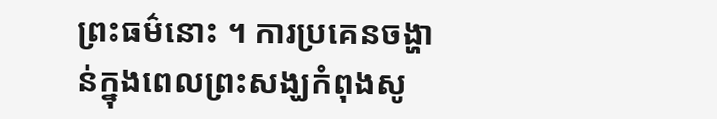ព្រះធម៌នោះ ។ ការប្រគេនចង្ហាន់ក្នុងពេលព្រះសង្ឃកំពុងសូ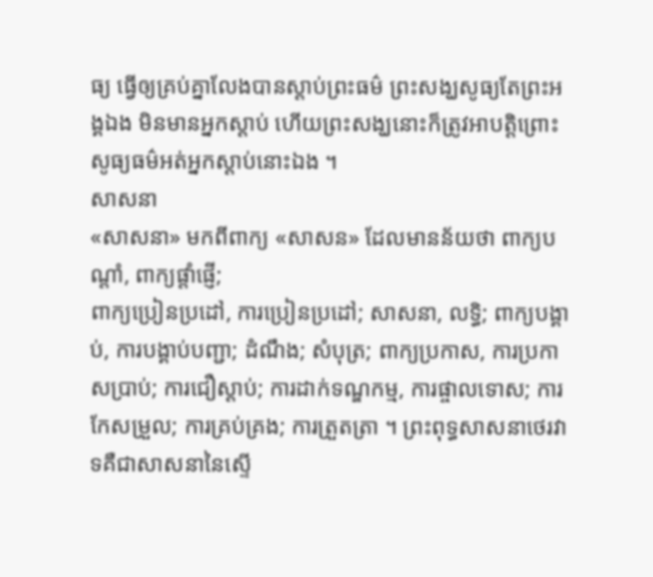ធ្យ ធ្វើឲ្យគ្រប់គ្នាលែងបានស្ដាប់ព្រះធម៌ ព្រះសង្ឃសូធ្យតែព្រះអង្គឯង មិនមានអ្នកស្ដាប់ ហើយព្រះសង្ឃនោះក៏ត្រូវអាបត្តិព្រោះសូធ្យធម៌អត់អ្នកស្ដាប់នោះឯង ។
សាសនា
«សាសនា» មកពីពាក្យ «សាសន» ដែលមានន័យថា ពាក្យបណ្តាំ, ពាក្យផ្តាំផ្ញើ;
ពាក្យប្រៀនប្រដៅ, ការប្រៀនប្រដៅ; សាសនា, លទ្ធិ; ពាក្យបង្គាប់, ការបង្គាប់បញ្ជា; ដំណឹង; សំបុត្រ; ពាក្យប្រកាស, ការប្រកាសប្រាប់; ការជឿស្ដាប់; ការដាក់ទណ្ឌកម្ម, ការផ្ចាលទោស; ការកែសម្រួល; ការគ្រប់គ្រង; ការត្រួតត្រា ។ ព្រះពុទ្ធសាសនាថេរវាទគឺជាសាសនានៃស្ទើ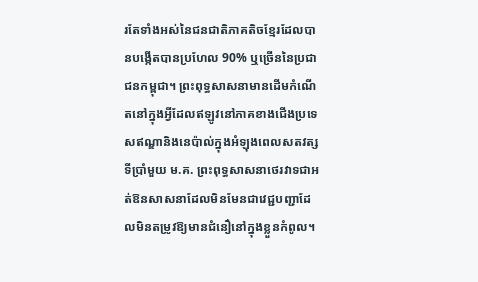រតែទាំងអស់នៃជនជាតិភាគតិចខ្មែរដែលបានបង្កើតបានប្រហែល 90% ឬច្រើននៃប្រជាជនកម្ពុជា។ ព្រះពុទ្ធសាសនាមានដើមកំណើតនៅក្នុងអ្វីដែលឥឡូវនៅភាគខាងជើងប្រទេសឥណ្ឌានិងនេប៉ាល់ក្នុងអំឡុងពេលសតវត្សទីប្រាំមួយ ម.គ. ព្រះពុទ្ធសាសនាថេរវាទជាអត់ឱនសាសនាដែលមិនមែនជាវេជ្ជបញ្ជាដែលមិនតម្រូវឱ្យមានជំនឿនៅក្នុងខ្លួនកំពូល។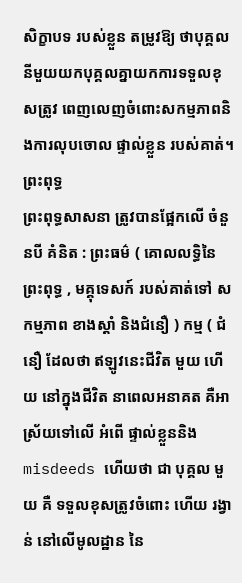សិក្ខាបទ របស់ខ្លួន តម្រូវឱ្យ ថាបុគ្គលនីមួយយកបុគ្គលគ្នាយកការទទួលខុសត្រូវ ពេញលេញចំពោះសកម្មភាពនិងការលុបចោល ផ្ទាល់ខ្លួន របស់គាត់។
ព្រះពុទ្ធ
ព្រះពុទ្ធសាសនា ត្រូវបានផ្អែកលើ ចំនួនបី គំនិត : ព្រះធម៌ ( គោលលទ្ធិនៃ ព្រះពុទ្ធ , មគ្គុទេសក៍ របស់គាត់ទៅ សកម្មភាព ខាងស្ដាំ និងជំនឿ ) កម្ម ( ជំនឿ ដែលថា ឥឡូវនេះជីវិត មួយ ហើយ នៅក្នុងជីវិត នាពេលអនាគត គឺអាស្រ័យទៅលើ អំពើ ផ្ទាល់ខ្លួននិង misdeeds ហើយថា ជា បុគ្គល មួយ គឺ ទទួលខុសត្រូវចំពោះ ហើយ រង្វាន់ នៅលើមូលដ្ឋាន នៃ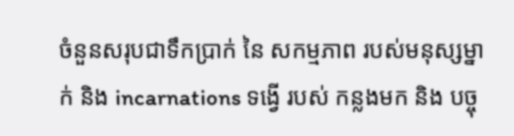ចំនួនសរុបជាទឹកប្រាក់ នៃ សកម្មភាព របស់មនុស្សម្នាក់ និង incarnations ទង្វើ របស់ កន្លងមក និង បច្ចុ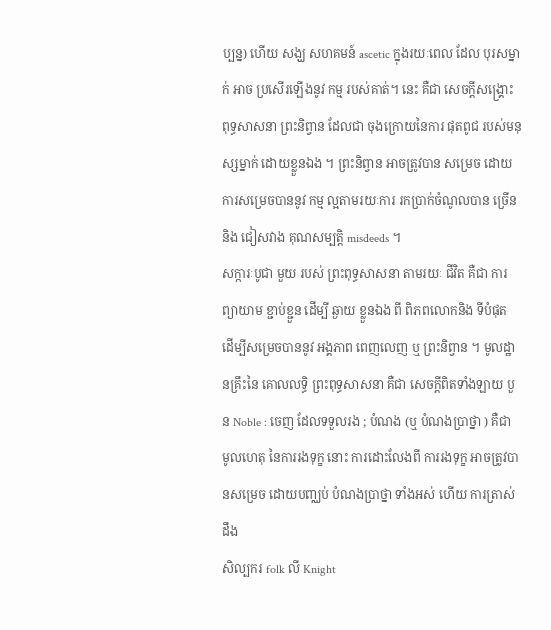ប្បន្ន) ហើយ សង្ឃ សហគមន៍ ascetic ក្នុងរយៈពេល ដែល បុរសម្នាក់ អាច ប្រសើរឡើងនូវ កម្ម របស់គាត់។ នេះ គឺជា សេចក្ដីសង្រ្គោះ ពុទ្ធសាសនា ព្រះនិព្វាន ដែលជា ចុងក្រោយនៃការ ផុតពូជ របស់មនុស្សម្នាក់ ដោយខ្លួនឯង ។ ព្រះនិព្វាន អាចត្រូវបាន សម្រេច ដោយ ការសម្រេចបាននូវ កម្ម ល្អតាមរយៈការ រកប្រាក់ចំណូលបាន ច្រើន និង ជៀសវាង គុណសម្បត្តិ misdeeds ។
សក្ការៈបូជា មួយ របស់ ព្រះពុទ្ធសាសនា តាមរយៈ ជីវិត គឺជា ការព្យាយាម ខ្ជាប់ខ្ជួន ដើម្បី ឆ្ងាយ ខ្លួនឯង ពី ពិភពលោកនិង ទីបំផុត ដើម្បីសម្រេចបាននូវ អង្គភាព ពេញលេញ ឬ ព្រះនិព្វាន ។ មូលដ្ឋានគ្រឹះនៃ គោលលទ្ធិ ព្រះពុទ្ធសាសនា គឺជា សេចក្ដីពិតទាំងឡាយ បួន Noble : ចេញ ដែលទទួលរង ; បំណង (ឬ បំណងប្រាថ្នា ) គឺជា មូលហេតុ នៃការរងទុក្ខ នោះ ការដោះលែងពី ការរងទុក្ខ អាចត្រូវបានសម្រេច ដោយបញ្ឈប់ បំណងប្រាថ្នា ទាំងអស់ ហើយ ការត្រាស់ដឹង
សិល្បករ folk លី Knight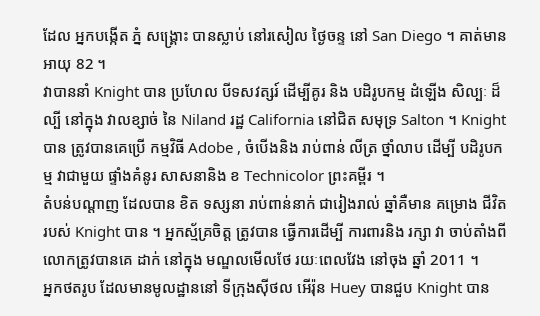ដែល អ្នកបង្កើត ភ្នំ សង្គ្រោះ បានស្លាប់ នៅរសៀល ថ្ងៃចន្ទ នៅ San Diego ។ គាត់មានអាយុ 82 ។
វាបាននាំ Knight បាន ប្រហែល បីទសវត្សរ៍ ដើម្បីគូរ និង បដិរូបកម្ម ដំឡើង សិល្បៈ ដ៏ល្បី នៅក្នុង វាលខ្សាច់ នៃ Niland រដ្ឋ California នៅជិត សមុទ្រ Salton ។ Knight បាន ត្រូវបានគេប្រើ កម្មវិធី Adobe , ចំបើងនិង រាប់ពាន់ លីត្រ ថ្នាំលាប ដើម្បី បដិរូបកម្ម វាជាមួយ ផ្ទាំងគំនូរ សាសនានិង ខ Technicolor ព្រះគម្ពីរ ។
តំបន់បណ្តាញ ដែលបាន ខិត ទស្សនា រាប់ពាន់នាក់ ជារៀងរាល់ ឆ្នាំគឺមាន គម្រោង ជីវិត របស់ Knight បាន ។ អ្នកស្ម័គ្រចិត្ត ត្រូវបាន ធ្វើការដើម្បី ការពារនិង រក្សា វា ចាប់តាំងពី លោកត្រូវបានគេ ដាក់ នៅក្នុង មណ្ឌលមើលថែ រយៈពេលវែង នៅចុង ឆ្នាំ 2011 ។
អ្នកថតរូប ដែលមានមូលដ្ឋាននៅ ទីក្រុងស៊ីថល អើរ៉ុន Huey បានជួប Knight បាន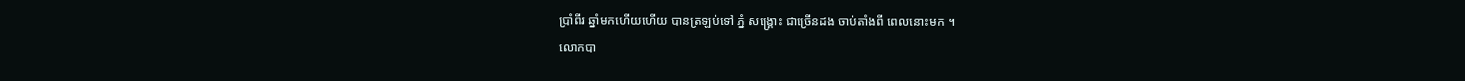ប្រាំពីរ ឆ្នាំមកហើយហើយ បានត្រឡប់ទៅ ភ្នំ សង្គ្រោះ ជាច្រើនដង ចាប់តាំងពី ពេលនោះមក ។
លោកបា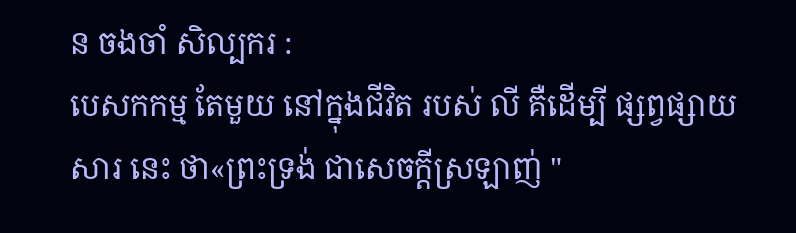ន ចងចាំ សិល្បករ :
បេសកកម្ម តែមួយ នៅក្នុងជីវិត របស់ លី គឺដើម្បី ផ្សព្វផ្សាយសារ នេះ ថា«ព្រះទ្រង់ ជាសេចក្តីស្រឡាញ់ "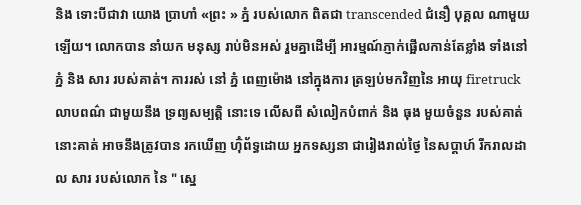និង ទោះបីជាវា យោង ប្រាហាំ «ព្រះ » ភ្នំ របស់លោក ពិតជា transcended ជំនឿ បុគ្គល ណាមួយឡើយ។ លោកបាន នាំយក មនុស្ស រាប់មិនអស់ រួមគ្នាដើម្បី អារម្មណ៍ភ្ញាក់ផ្អើលកាន់តែខ្លាំង ទាំងនៅ ភ្នំ និង សារ របស់គាត់។ ការរស់ នៅ ភ្នំ ពេញម៉ោង នៅក្នុងការ ត្រឡប់មកវិញនៃ អាយុ firetruck លាបពណ៌ ជាមួយនឹង ទ្រព្យសម្បត្ដិ នោះទេ លើសពី សំលៀកបំពាក់ និង ធុង មួយចំនួន របស់គាត់ នោះគាត់ អាចនឹងត្រូវបាន រកឃើញ ហ៊ុំព័ទ្ធដោយ អ្នកទស្សនា ជារៀងរាល់ថ្ងៃ នៃសប្តាហ៍ រីករាលដាល សារ របស់លោក នៃ " ស្នេ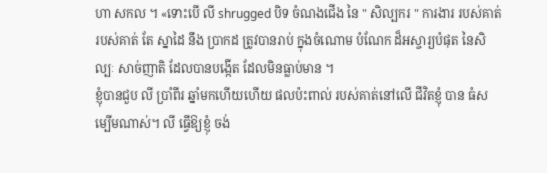ហា សកល ។ «ទោះបើ លី shrugged បិទ ចំណងជើង នៃ " សិល្បករ " ការងារ របស់គាត់ របស់គាត់ តែ ស្នាដៃ នឹង ប្រាកដ ត្រូវបានរាប់ ក្នុងចំណោម បំណែក ដ៏អស្ចារ្យបំផុត នៃសិល្បៈ សាច់ញាតិ ដែលបានបង្កើត ដែលមិនធ្លាប់មាន ។
ខ្ញុំបានជួប លី ប្រាំពីរ ឆ្នាំមកហើយហើយ ផលប៉ះពាល់ របស់គាត់នៅលើ ជីវិតខ្ញុំ បាន ធំសម្បើមណាស់។ លី ធ្វើឱ្យខ្ញុំ ចង់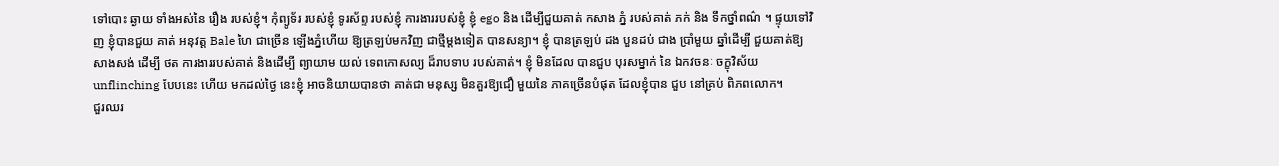ទៅបោះ ឆ្ងាយ ទាំងអស់នៃ រឿង របស់ខ្ញុំ។ កុំព្យូទ័រ របស់ខ្ញុំ ទូរស័ព្ទ របស់ខ្ញុំ ការងាររបស់ខ្ញុំ ខ្ញុំ ego និង ដើម្បីជួយគាត់ កសាង ភ្នំ របស់គាត់ ភក់ និង ទឹកថ្នាំពណ៌ ។ ផ្ទុយទៅវិញ ខ្ញុំបានជួយ គាត់ អនុវត្ត Bale ហៃ ជាច្រើន ឡើងភ្នំហើយ ឱ្យត្រឡប់មកវិញ ជាថ្មីម្តងទៀត បានសន្យា។ ខ្ញុំ បានត្រឡប់ ដង បួនដប់ ជាង ប្រាំមួយ ឆ្នាំដើម្បី ជួយគាត់ឱ្យ សាងសង់ ដើម្បី ថត ការងាររបស់គាត់ និងដើម្បី ព្យាយាម យល់ ទេពកោសល្យ ដ៏រាបទាប របស់គាត់។ ខ្ញុំ មិនដែល បានជួប បុរសម្នាក់ នៃ ឯកវចនៈ ចក្ខុវិស័យ unflinching បែបនេះ ហើយ មកដល់ថ្ងៃ នេះខ្ញុំ អាចនិយាយបានថា គាត់ជា មនុស្ស មិនគួរឱ្យជឿ មួយនៃ ភាគច្រើនបំផុត ដែលខ្ញុំបាន ជួប នៅគ្រប់ ពិភពលោក។
ជួរឈរ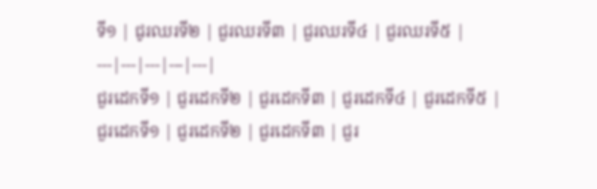ទី១ | ជូរឈរទី២ | ជួរឈរទី៣ | ជួរឈរទី៤ | ជួរឈរទី៥ |
---|---|---|---|---|
ជួរដេកទី១ | ជួរដេកទី២ | ជួរដេកទី៣ | ជួរដេកទី៤ | ជួរដេកទី៥ |
ជួរដេកទី១ | ជួរដេកទី២ | ជួរដេកទី៣ | ជួរ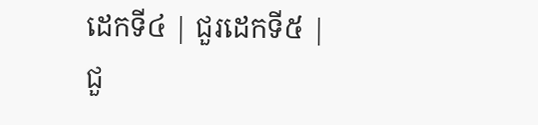ដេកទី៤ | ជួរដេកទី៥ |
ជួ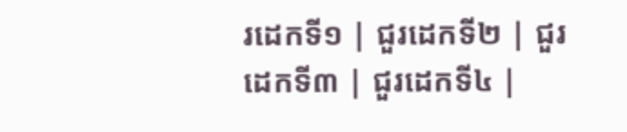រដេកទី១ | ជួរដេកទី២ | ជួរដេកទី៣ | ជួរដេកទី៤ |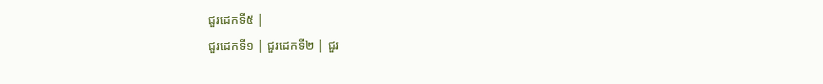ជួរដេកទី៥ |
ជួរដេកទី១ | ជួរដេកទី២ | ជួរ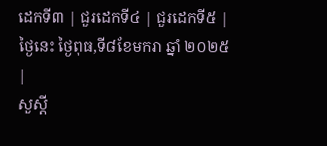ដេកទី៣ | ជួរដេកទី៤ | ជួរដេកទី៥ |
ថៃ្ងនេះ ថ្ងៃពុធ,ទី៨ខែមករា ឆ្នាំ ២០២៥
|
សួស្តី